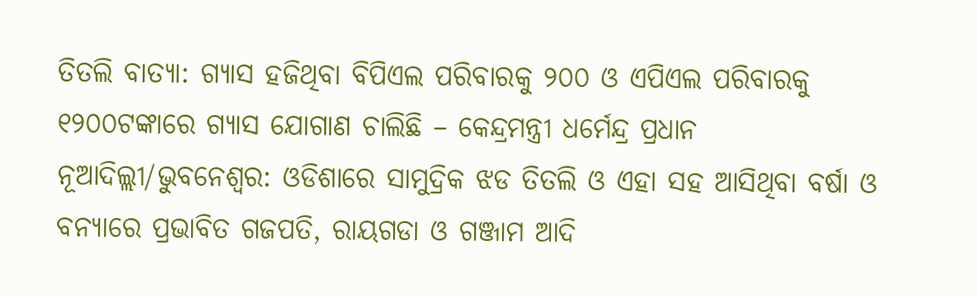ତିତଲି ବାତ୍ୟା: ଗ୍ୟାସ ହଜିଥିବା ବିପିଏଲ ପରିବାରକୁ ୨୦୦ ଓ ଏପିଏଲ ପରିବାରକୁ ୧୨୦୦ଟଙ୍କାରେ ଗ୍ୟାସ ଯୋଗାଣ ଚାଲିଛି – କେନ୍ଦ୍ରମନ୍ତ୍ରୀ ଧର୍ମେନ୍ଦ୍ର ପ୍ରଧାନ
ନୂଆଦିଲ୍ଲୀ/ଭୁବନେଶ୍ୱର: ଓଡିଶାରେ ସାମୁଦ୍ରିକ ଝଡ ତିତଲି ଓ ଏହା ସହ ଆସିଥିବା ବର୍ଷା ଓ ବନ୍ୟାରେ ପ୍ରଭାବିତ ଗଜପତି, ରାୟଗଡା ଓ ଗଞ୍ଜାମ ଆଦି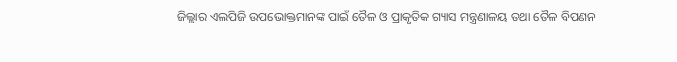ଜିଲ୍ଲାର ଏଲପିଜି ଉପଭୋକ୍ତମାନଙ୍କ ପାଇଁ ତୈଳ ଓ ପ୍ରାକୃତିକ ଗ୍ୟାସ ମନ୍ତ୍ରଣାଳୟ ତଥା ତୈଳ ବିପଣନ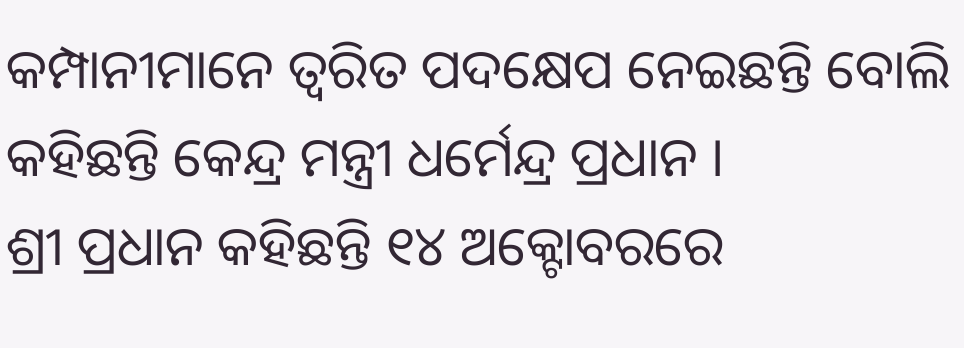କମ୍ପାନୀମାନେ ତ୍ୱରିତ ପଦକ୍ଷେପ ନେଇଛନ୍ତି ବୋଲି କହିଛନ୍ତି କେନ୍ଦ୍ର ମନ୍ତ୍ରୀ ଧର୍ମେନ୍ଦ୍ର ପ୍ରଧାନ ।
ଶ୍ରୀ ପ୍ରଧାନ କହିଛନ୍ତି ୧୪ ଅକ୍ଟୋବରରେ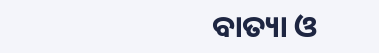ବାତ୍ୟା ଓ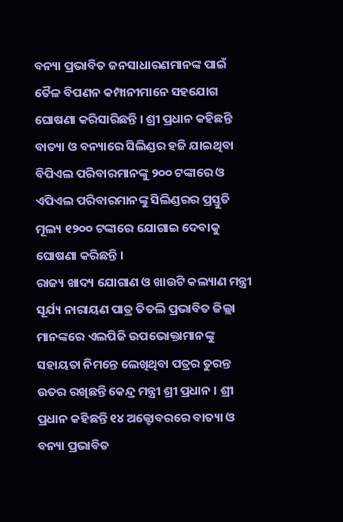ବନ୍ୟା ପ୍ରଭାବିତ ଜନସାଧାରଣମାନଙ୍କ ପାଇଁ ତୈଳ ବିପଣନ କମ୍ପାନୀମାନେ ସହଯୋଗ ଘୋଷଣା କରିସାରିଛନ୍ତି । ଶ୍ରୀ ପ୍ରଧାନ କହିଛନ୍ତି ବାତ୍ୟା ଓ ବନ୍ୟାରେ ସିଲିଣ୍ଡର ହଜି ଯାଇଥିବା ବିପିଏଲ ପରିବାରମାନଙ୍କୁ ୨୦୦ ଟଙ୍କାରେ ଓ ଏପିଏଲ ପରିବାରମାନଙ୍କୁ ସିଲିଣ୍ଡରର ପ୍ରସ୍ତୁତି ମୂଲ୍ୟ ୧୨୦୦ ଟଙ୍କାରେ ଯୋଗାଇ ଦେବାକୁ ଘୋଷଣା କରିଛନ୍ତି ।
ରାଜ୍ୟ ଖାଦ୍ୟ ଯୋଗାଣ ଓ ଖାଉଟି କଲ୍ୟାଣ ମନ୍ତ୍ରୀ ସୂର୍ଯ୍ୟ ନାରାୟଣ ପାତ୍ର ତିତଲି ପ୍ରଭାବିତ ଜିଲ୍ଲା ମାନଙ୍କରେ ଏଲପିଜି ଉପଭୋକ୍ତାମାନଙ୍କୁ ସହାୟତା ନିମନ୍ତେ ଲେଖିଥିବା ପତ୍ରର ତୁରନ୍ତ ଉତର ରଖିଛନ୍ତି କେନ୍ଦ୍ର ମନ୍ତ୍ରୀ ଶ୍ରୀ ପ୍ରଧାନ । ଶ୍ରୀ ପ୍ରଧାନ କହିଛନ୍ତି ୧୪ ଅକ୍ଟୋବରରେ ବାତ୍ୟା ଓ ବନ୍ୟା ପ୍ରଭାବିତ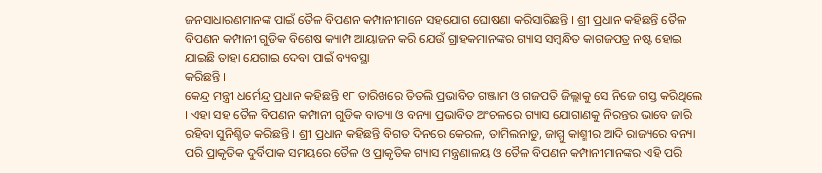ଜନସାଧାରଣମାନଙ୍କ ପାଇଁ ତୈଳ ବିପଣନ କମ୍ପାନୀମାନେ ସହଯୋଗ ଘୋଷଣା କରିସାରିଛନ୍ତି । ଶ୍ରୀ ପ୍ରଧାନ କହିଛନ୍ତି ତୈଳ ବିପଣନ କମ୍ପାନୀ ଗୁଡିକ ବିଶେଷ କ୍ୟାମ୍ପ ଆୟାଜନ କରି ଯେଉଁ ଗ୍ରାହକମାନଙ୍କର ଗ୍ୟାସ ସମ୍ବନ୍ଧିତ କାଗଜପତ୍ର ନଷ୍ଟ ହୋଇ ଯାଇଛି ତାହା ଯେଗାଇ ଦେବା ପାଇଁ ବ୍ୟବସ୍ଥା
କରିଛନ୍ତି ।
କେନ୍ଦ୍ର ମନ୍ତ୍ରୀ ଧର୍ମେନ୍ଦ୍ର ପ୍ରଧାନ କହିଛନ୍ତି ୧୮ ତାରିଖରେ ତିତଲି ପ୍ରଭାବିତ ଗଞ୍ଜାମ ଓ ଗଜପତି ଜିଲ୍ଲାକୁ ସେ ନିଜେ ଗସ୍ତ କରିଥିଲେ । ଏହା ସହ ତୈଳ ବିପଣନ କମ୍ପାନୀ ଗୁଡିକ ବାତ୍ୟା ଓ ବନ୍ୟା ପ୍ରଭାବିତ ଅଂଚଳରେ ଗ୍ୟାସ ଯୋଗାଣକୁ ନିରନ୍ତର ଭାବେ ଜାରି ରହିବା ସୁନିଶ୍ଚିତ କରିଛନ୍ତି । ଶ୍ରୀ ପ୍ରଧାନ କହିଛନ୍ତି ବିଗତ ଦିନରେ କେରଳ, ତାମିଲନାଡୁ, ଜାମ୍ମୁ କାଶ୍ମୀର ଆଦି ରାଜ୍ୟରେ ବନ୍ୟା ପରି ପ୍ରାକୃତିକ ଦୁର୍ବିପାକ ସମୟରେ ତୈଳ ଓ ପ୍ରାକୃତିକ ଗ୍ୟାସ ମନ୍ତ୍ରଣାଳୟ ଓ ତୈଳ ବିପଣନ କମ୍ପାନୀମାନଙ୍କର ଏହି ପରି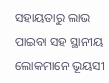ସହାୟତାରୁ ଲାଭ ପାଇବା ସହ ସ୍ଥାନୀୟ ଲୋକମାନେ ଭୂୟସୀ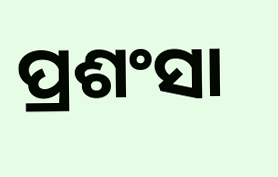ପ୍ରଶଂସା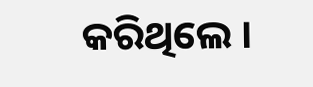କରିଥିଲେ ।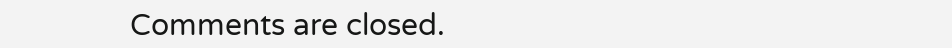Comments are closed.